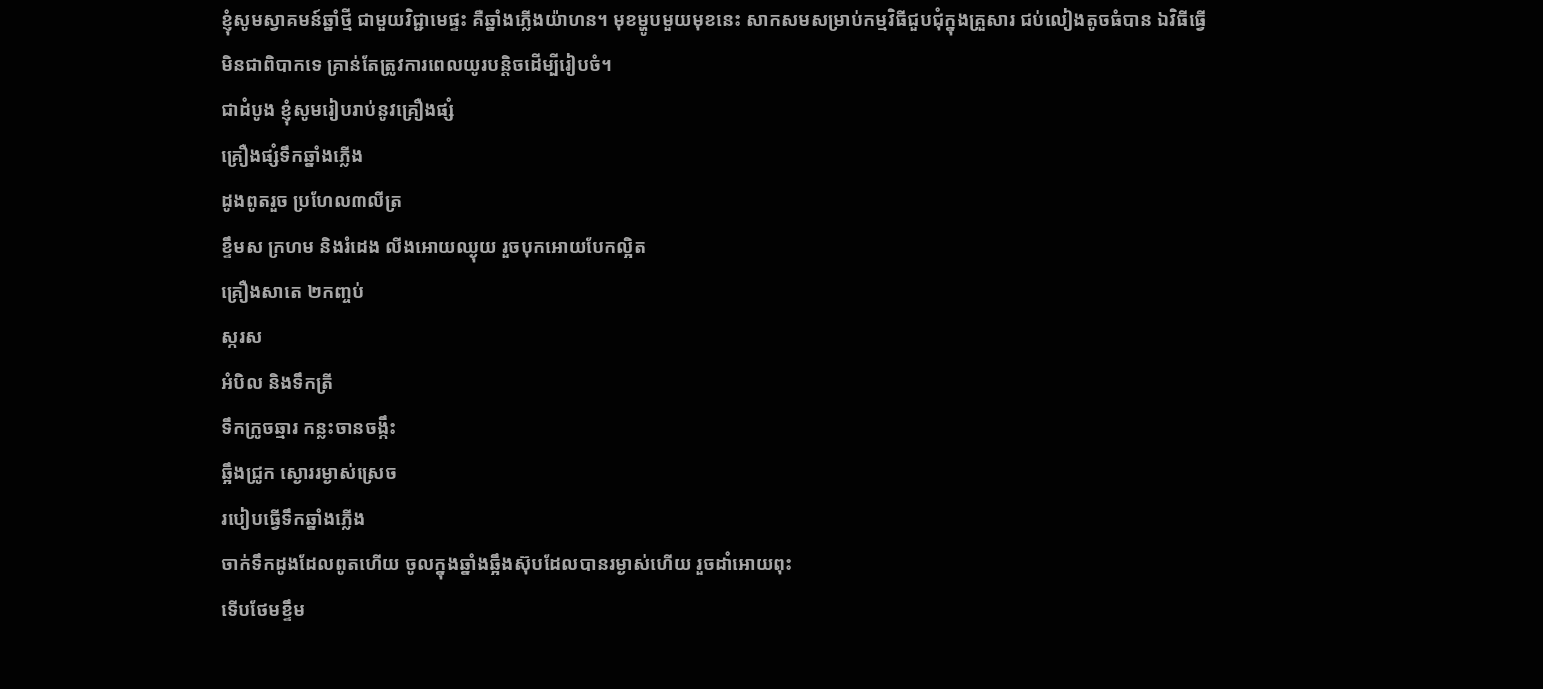ខ្ញុំសូមស្វាគមន៍ឆ្នាំថ្មី ជាមួយវិជ្ជាមេផ្ទះ គឺឆ្នាំងភ្លើងយ៉ាហន។ មុខម្ហូបមួយមុខនេះ សាកសមសម្រាប់កម្មវិធីជួបជុំក្នុងគ្រួសារ ជប់លៀងតូចធំបាន ឯវិធីធ្វើមិនជាពិបាកទេ គ្រាន់តែត្រូវការពេលយូរបន្តិចដើម្បីរៀបចំ។
ជាដំបូង ខ្ញុំសូមរៀបរាប់នូវគ្រឿងផ្សំ
គ្រឿងផ្សំទឹកឆ្នាំងភ្លើង
ដូងពូតរួច ប្រហែល៣លីត្រ
ខ្ទឹមស ក្រហម និងរំដេង លីងអោយឈ្ងុយ រួចបុកអោយបែកល្អិត
គ្រឿងសាតេ ២កញ្ចប់
ស្ករស
អំបិល និងទឹកត្រី
ទឹកក្រូចឆ្មារ កន្លះចានចង្កឹះ
ឆ្អឹងជ្រូក ស្ងោររម្ងាស់ស្រេច
របៀបធ្វើទឹកឆ្នាំងភ្លើង
ចាក់ទឹកដូងដែលពូតហើយ ចូលក្នុងឆ្នាំងឆ្អឹងស៊ុបដែលបានរម្ងាស់ហើយ រួចដាំអោយពុះ
ទើបថែមខ្ទឹម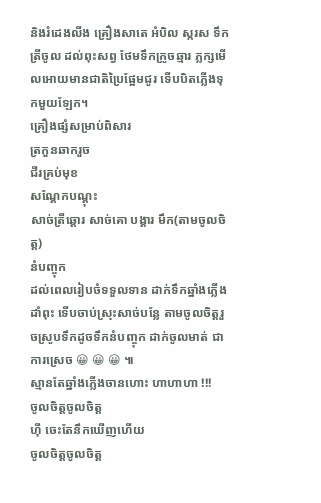និងរំដេងលីង គ្រឿងសាតេ អំបិល ស្ករស ទឹកត្រីចូល ដល់ពុះសព្វ ថែមទឹកក្រូចឆ្មារ ភ្លក្សមើលអោយមានជាតិប្រៃផ្អែមជូរ ទើបបិតភ្លើងទុកមួយឡែក។
គ្រឿងផ្សំសម្រាប់ពិសារ
ត្រកួនឆាករួច
ជីរគ្រប់មុខ
សណ្ដែកបណ្ដុះ
សាច់ត្រីឆ្ដោរ សាច់គោ បង្គារ មឹក(តាមចូលចិត្ត)
នំបញ្ចុក
ដល់ពេលរៀបចំទទួលទាន ដាក់ទឹកឆ្នាំងភ្លើងដាំពុះ ទើបចាប់ស្រុះសាច់បន្លែ តាមចូលចិត្តរួចស្រូបទឹកដូចទឹកនំបញ្ចុក ដាក់ចូលមាត់ ជាការស្រេច 😀 😀 😀 ៕
ស្មានតែឆ្នាំងភ្លើងចានហោះ ហាហាហា !!!
ចូលចិត្តចូលចិត្ត
ហ៊ី ចេះតែនឹកឃើញហើយ
ចូលចិត្តចូលចិត្ត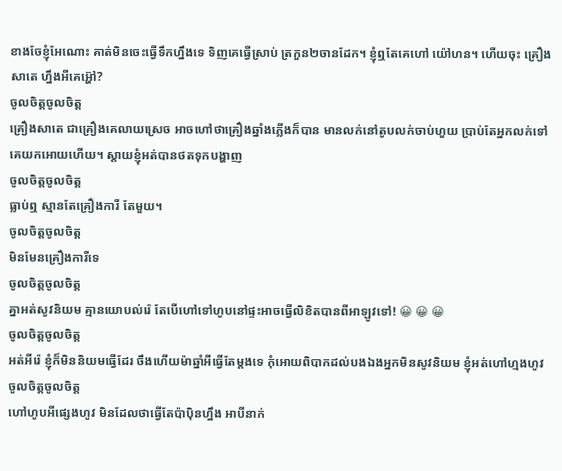ខាងចែខ្ញុំអែណោះ គាត់មិនចេះធ្វេីទឹកហ្នឹងទេ ទិញគេធ្វេីស្រាប់ ត្រកួន២ចានដែក។ ខ្ញុំឮតែគេហៅ យ៉ៅហន។ ហេីយចុះ គ្រឿងសាតេ ហ្នឹងអីគេអ្ហ៊ៅ?
ចូលចិត្តចូលចិត្ត
គ្រឿងសាតេ ជាគ្រឿងគេលាយស្រេច អាចហៅថាគ្រឿងឆ្នាំងភ្លើងក៏បាន មានលក់នៅតូបលក់ចាប់ហួយ ប្រាប់តែអ្នកលក់ទៅ គេយកអោយហើយ។ ស្ដាយខ្ញុំអត់បានថតទុកបង្ហាញ
ចូលចិត្តចូលចិត្ត
ធ្លាប់ឮ ស្មានតែគ្រឿងការី តែមួយ។
ចូលចិត្តចូលចិត្ត
មិនមែនគ្រឿងការីទេ
ចូលចិត្តចូលចិត្ត
គ្នាអត់សូវនិយម គ្មានយោបល់រ៉េ តែបើហៅទៅហូបនៅផ្ទះអាចធ្វើលិខិតបានពីអាឡូវទៅ! 😀 😀 😀
ចូលចិត្តចូលចិត្ត
អត់អីរ៉េ ខ្ញុំក៏មិននិយមធ្វើដែរ ចឹងហើយម៉ាឆ្នាំអីធ្វើតែម្ដងទេ កុំអោយពិបាកដល់បងឯងអ្នកមិនសូវនិយម ខ្ញុំអត់ហៅហ្មងហូវ
ចូលចិត្តចូលចិត្ត
ហៅហូបអីផ្សេងហូវ មិនដែលថាធ្វើតែប៉ាប៉ិនហ្នឹង អាបីនាក់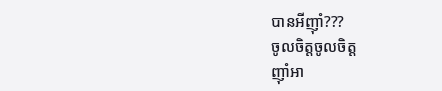បានអីញ៉ាំ???
ចូលចិត្តចូលចិត្ត
ញ៉ាំអា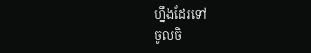ហ្នឹងដែរទៅ
ចូលចិ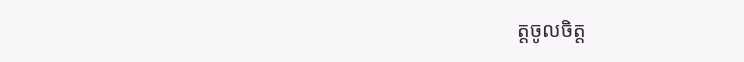ត្តចូលចិត្ត